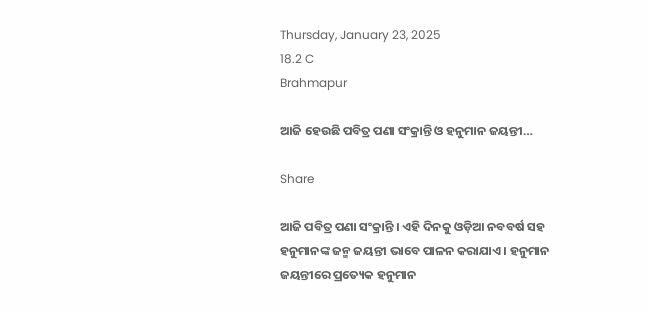Thursday, January 23, 2025
18.2 C
Brahmapur

ଆଜି ହେଉଛି ପବିତ୍ର ପଣା ସଂକ୍ରାନ୍ତି ଓ ହନୁମାନ ଜୟନ୍ତୀ…

Share

ଆଜି ପବିତ୍ର ପଣା ସଂକ୍ରାନ୍ତି । ଏହି ଦିନକୁ ଓଡ଼ିଆ ନବବର୍ଷ ସହ ହନୁମାନଙ୍କ ଜନ୍ମ ଜୟନ୍ତୀ ଭାବେ ପାଳନ କରାଯାଏ । ହନୁମାନ ଜୟନ୍ତୀରେ ପ୍ରତ୍ୟେକ ହନୁମାନ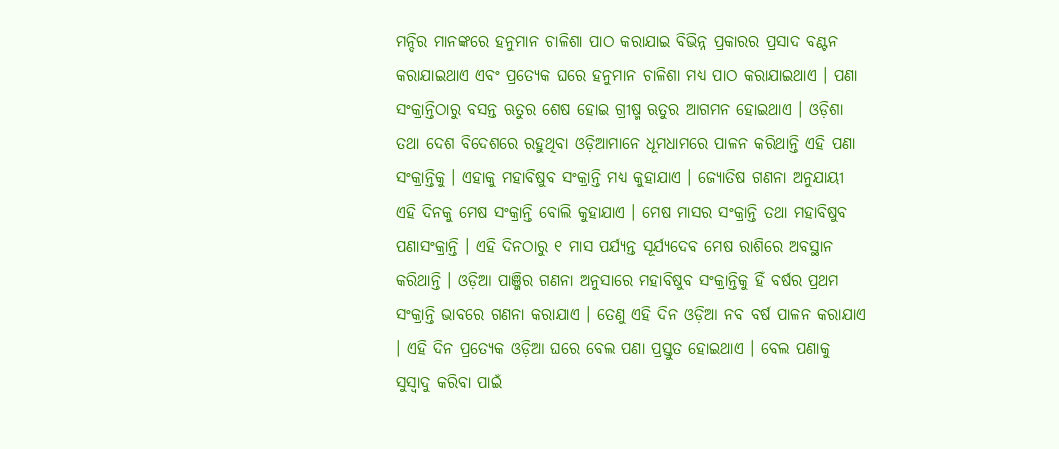ମନ୍ଦିର ମାନଙ୍କରେ ହନୁମାନ ଚାଳିଶା ପାଠ କରାଯାଇ ବିଭିନ୍ନ ପ୍ରକାରର ପ୍ରସାଦ ବଣ୍ଟନ କରାଯାଇଥାଏ ଏବଂ ପ୍ରତ୍ୟେକ ଘରେ ହନୁମାନ ଚାଳିଶା ମଧ୍ୟ ପାଠ କରାଯାଇଥାଏ । ପଣା ସଂକ୍ରାନ୍ତିଠାରୁ ବସନ୍ତ ଋତୁର ଶେଷ ହୋଇ ଗ୍ରୀଷ୍ମ ଋତୁର ଆଗମନ ହୋଇଥାଏ । ଓଡ଼ିଶା ତଥା ଦେଶ ବିଦେଶରେ ରହୁଥିବା ଓଡ଼ିଆମାନେ ଧୂମଧାମରେ ପାଳନ କରିଥାନ୍ତି ଏହି ପଣା ସଂକ୍ରାନ୍ତିକୁ । ଏହାକୁ ମହାବିଷୁବ ସଂକ୍ରାନ୍ତି ମଧ୍ୟ କୁହାଯାଏ । ଜ୍ୟୋତିଷ ଗଣନା ଅନୁଯାୟୀ ଏହି ଦିନକୁ ମେଷ ସଂକ୍ରାନ୍ତି ବୋଲି କୁହାଯାଏ । ମେଷ ମାସର ସଂକ୍ରାନ୍ତି ତଥା ମହାବିଷୁବ ପଣାସଂକ୍ରାନ୍ତି । ଏହି ଦିନଠାରୁ ୧ ମାସ ପର୍ଯ୍ୟନ୍ତ ସୂର୍ଯ୍ୟଦେବ ମେଷ ରାଶିରେ ଅବସ୍ଥାନ କରିଥାନ୍ତି । ଓଡ଼ିଆ ପାଞ୍ଜିର ଗଣନା ଅନୁସାରେ ମହାବିଷୁବ ସଂକ୍ରାନ୍ତିକୁ ହିଁ ବର୍ଷର ପ୍ରଥମ ସଂକ୍ରାନ୍ତି ଭାବରେ ଗଣନା କରାଯାଏ । ତେଣୁ ଏହି ଦିନ ଓଡ଼ିଆ ନବ ବର୍ଷ ପାଳନ କରାଯାଏ । ଏହି ଦିନ ପ୍ରତ୍ୟେକ ଓଡ଼ିଆ ଘରେ ବେଲ ପଣା ପ୍ରସ୍ତୁତ ହୋଇଥାଏ । ବେଲ ପଣାକୁ ସୁସ୍ୱାଦୁ କରିବା ପାଇଁ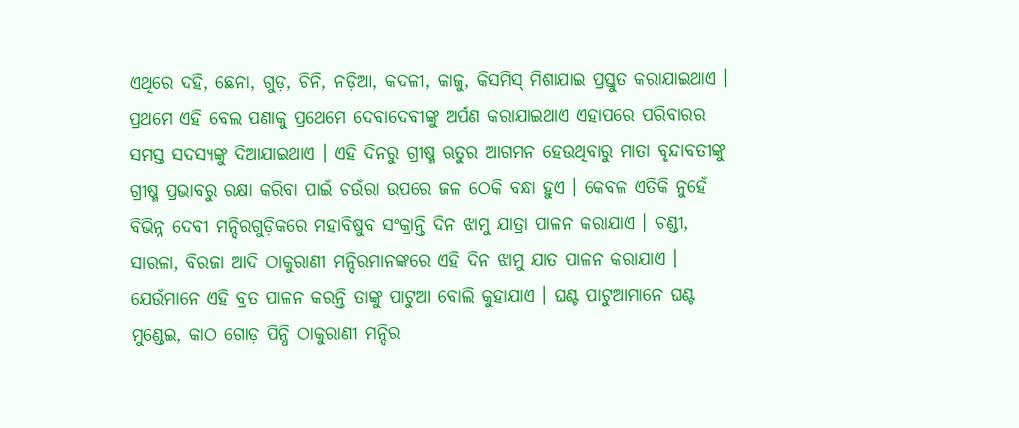ଏଥିରେ ଦହି, ଛେନା, ଗୁଡ଼, ଚିନି, ନଡ଼ିଆ, କଦଳୀ, କାଜୁ, କିସମିସ୍ ମିଶାଯାଇ ପ୍ରସ୍ତୁତ କରାଯାଇଥାଏ । ପ୍ରଥମେ ଏହି ବେଲ ପଣାକୁ ପ୍ରଥେମେ ଦେବାଦେବୀଙ୍କୁ ଅର୍ପଣ କରାଯାଇଥାଏ ଏହାପରେ ପରିବାରର ସମସ୍ତ ସଦସ୍ୟଙ୍କୁ ଦିଆଯାଇଥାଏ । ଏହି ଦିନରୁ ଗ୍ରୀଷ୍ମ ଋତୁର ଆଗମନ ହେଉଥିବାରୁ ମାତା ବୃନ୍ଦାବତୀଙ୍କୁ ଗ୍ରୀଷ୍ମ ପ୍ରଭାବରୁ ରକ୍ଷା କରିବା ପାଇଁ ଚଉଁରା ଉପରେ ଜଳ ଠେକି ବନ୍ଧା ହୁଏ । କେବଳ ଏତିକି ନୁହେଁ ବିଭିନ୍ନ ଦେବୀ ମନ୍ଦିରଗୁଡ଼ିକରେ ମହାବିଷୁବ ସଂକ୍ରାନ୍ତି ଦିନ ଝାମୁ ଯାତ୍ରା ପାଳନ କରାଯାଏ । ଚଣ୍ଡୀ, ସାରଳା, ବିରଜା ଆଦି ଠାକୁରାଣୀ ମନ୍ଦିରମାନଙ୍କରେ ଏହି ଦିନ ଝାମୁ ଯାତ ପାଳନ କରାଯାଏ । ଯେଉଁମାନେ ଏହି ବ୍ରତ ପାଳନ କରନ୍ତି ତାଙ୍କୁ ପାଟୁଆ ବୋଲି କୁହାଯାଏ । ଘଣ୍ଟ ପାଟୁଆମାନେ ଘଣ୍ଟ ମୁଣ୍ଡେଇ, କାଠ ଗୋଡ଼ ପିନ୍ଧି ଠାକୁରାଣୀ ମନ୍ଦିର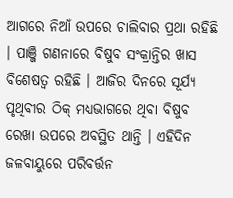ଆଗରେ ନିଆଁ ଉପରେ ଚାଲିବାର ପ୍ରଥା ରହିଛି । ପାଞ୍ଜି ଗଣନାରେ ବିଷୁବ ସଂକ୍ରାନ୍ତିର ଖାସ ବିଶେଷତ୍ୱ ରହିଛି । ଆଜିର ଦିନରେ ସୂର୍ଯ୍ୟ ପୃଥିବୀର ଠିକ୍ ମଧ୍ୟଭାଗରେ ଥିବା ବିଷୁବ ରେଖା ଉପରେ ଅବସ୍ଥିତ ଥାନ୍ତି । ଏହିଦିନ ଜଳବାୟୁରେ ପରିବର୍ତ୍ତନ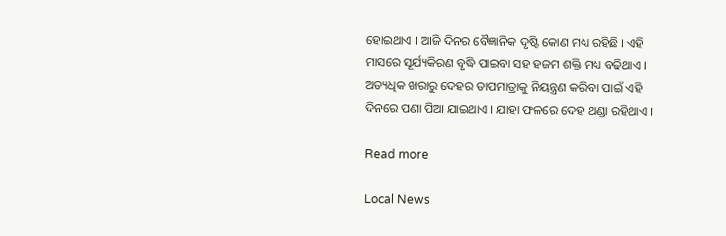ହୋଇଥାଏ । ଆଜି ଦିନର ବୈଜ୍ଞାନିକ ଦୃଷ୍ଟି କୋଣ ମଧ୍ୟ ରହିଛି । ଏହି ମାସରେ ସୂର୍ଯ୍ୟକିରଣ ବୃଦ୍ଧି ପାଇବା ସହ ହଜମ ଶକ୍ତି ମଧ୍ୟ ବଢିଥାଏ । ଅତ୍ୟଧିକ ଖରାରୁ ଦେହର ତାପମାତ୍ରାକୁ ନିୟନ୍ତ୍ରଣ କରିବା ପାଇଁ ଏହି ଦିନରେ ପଣା ପିଆ ଯାଇଥାଏ । ଯାହା ଫଳରେ ଦେହ ଥଣ୍ଡା ରହିଥାଏ ।

Read more

Local News